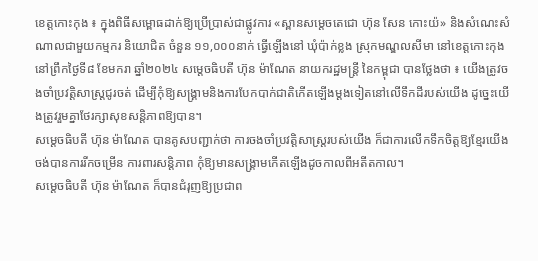ខេត្តកោះកុង ៖ ក្នុងពិធីសម្ពោធដាក់ឱ្យប្រើប្រាស់ជាផ្លូវការ «ស្ពានសម្តេចតេជោ ហ៊ុន សែន កោះយ៉» និងសំណេះសំណាលជាមួយកម្មករ និយោជិត ចំនួន ១១,០០០នាក់ ធ្វើឡើងនៅ ឃុំប៉ាក់ខ្លង ស្រុកមណ្ឌលសីមា នៅខេត្តកោះកុង នៅព្រឹកថ្ងៃទី៨ ខែមករា ឆ្នាំ២០២៤ សម្ដេចធិបតី ហ៊ុន ម៉ាណែត នាយករដ្ឋមន្ត្រី នៃកម្ពុជា បានថ្លែងថា ៖ យើងត្រូវចងចាំប្រវត្តិសាស្រ្តជូរចត់ ដើម្បីកុំឱ្យសង្រ្គាមនិងការបែកបាក់ជាតិកើតឡើងម្តងទៀតនៅលើទឹកដីរបស់យើង ដូច្នេះយើងត្រូវរួមគ្នាថែរក្សាសុខសន្តិភាពឱ្យបាន។
សម្ដេចធិបតី ហ៊ុន ម៉ាណែត បានគូសបញ្ជាក់ថា ការចងចាំប្រវត្តិសាស្រ្តរបស់យើង ក៏ជាការលើកទឹកចិត្តឱ្យខ្មែរយើងចង់បានការរីកចម្រើន ការពារសន្តិភាព កុំឱ្យមានសង្រ្គាមកើតឡើងដូចកាលពីអតីតកាល។
សម្ដេចធិបតី ហ៊ុន ម៉ាណែត ក៏បានជំរុញឱ្យប្រជាព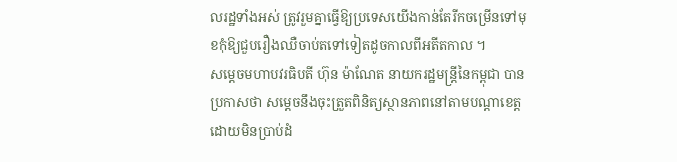លរដ្ឋទាំងអស់ ត្រូវរួមគ្នាធ្វើឱ្យប្រទេសយើងកាន់តែរីកចម្រើនទៅមុខកុំឱ្យជួបរឿងឈឺចាប់តទៅទៀតដូចកាលពីអតីតកាល ។
សម្ដេចមហាបវរធិបតី ហ៊ុន ម៉ាណែត នាយករដ្ឋមន្ត្រីនៃកម្ពុជា បានប្រកាសថា សម្ដេចនឹងចុះត្រួតពិនិត្យស្ថានភាពនៅតាមបណ្ដាខេត្ត ដោយមិនប្រាប់ដំ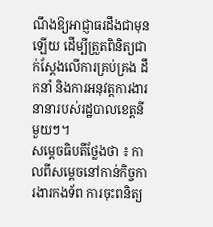ណឹងឱ្យអាជ្ញាធរដឹងជាមុនឡើយ ដើម្បីត្រួតពិនិត្យជាក់ស្ដែងលើការគ្រប់គ្រង ដឹកនាំ និងការអនុវត្តការងារនានារបស់រដ្ឋបាលខេត្តនីមួយៗ។
សម្ដេចធិបតីថ្លែងថា ៖ កាលពីសម្ដេចនៅកាន់កិច្ចការងារកងទ័ព ការចុះពនិត្យ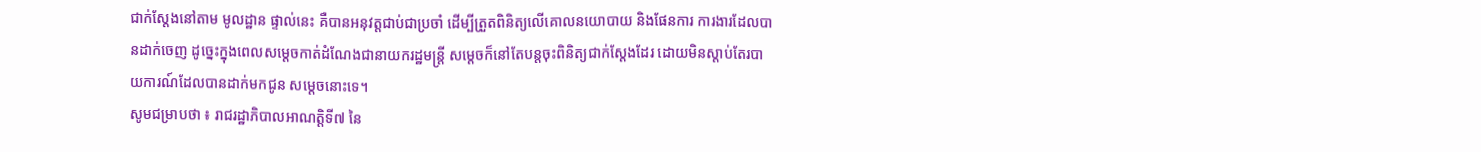ជាក់ស្ដែងនៅតាម មូលដ្ឋាន ផ្ទាល់នេះ គឺបានអនុវត្តជាប់ជាប្រចាំ ដើម្បីត្រួតពិនិត្យលើគោលនយោបាយ និងផែនការ ការងារដែលបានដាក់ចេញ ដូច្នេះក្នុងពេលសម្ដេចកាត់ដំណែងជានាយករដ្ឋមន្រ្ដី សម្ដេចក៏នៅតែបន្តចុះពិនិត្យជាក់ស្ដែងដែរ ដោយមិនស្ដាប់តែរបាយការណ៍ដែលបានដាក់មកជូន សម្ដេចនោះទេ។
សូមជម្រាបថា ៖ រាជរដ្ឋាភិបាលអាណត្តិទី៧ នៃ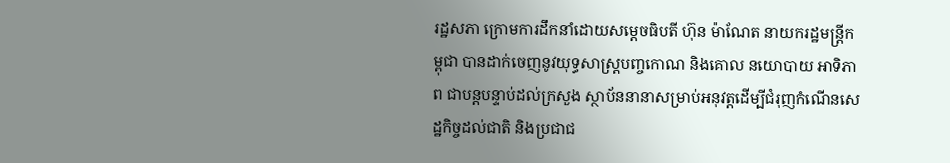រដ្ឋសភា ក្រោមការដឹកនាំដោយសម្ដេចធិបតី ហ៊ុន ម៉ាណែត នាយករដ្ឋមន្រ្ដីកម្ពុជា បានដាក់ចេញនូវយុទ្ធសាស្រ្ដបញ្ចកោណ និងគោល នយោបាយ អាទិភាព ជាបន្តបន្ទាប់ដល់ក្រសួង ស្ថាប័ននានាសម្រាប់អនុវត្តដើម្បីជំរុញកំណើនសេដ្ឋកិច្ចដល់ជាតិ និងប្រជាជ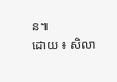ន៕
ដោយ ៖ សិលា